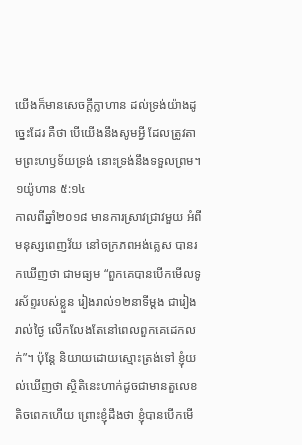យើងក៏មានសេចក្តីក្លាហាន ដល់ទ្រង់យ៉ាងដូច្នេះដែរ គឺថា បើយើងនឹងសូមអ្វី ដែលត្រូវតាមព្រះហឫទ័យទ្រង់ នោះទ្រង់នឹងទទួលព្រម។ ១យ៉ូហាន ៥:១៤
កាលពីឆ្នាំ២០១៨ មានការស្រាវជ្រាវមួយ អំពីមនុស្សពេញវ័យ នៅចក្រភពអង់គ្លេស បានរកឃើញថា ជាមធ្យម “ពួកគេបានបើកមើលទូរស័ព្ទរបស់ខ្លួន រៀងរាល់១២នាទីម្តង ជារៀងរាល់ថ្ងៃ លើកលែងតែនៅពេលពួកគេដេកលក់”។ ប៉ុន្តែ និយាយដោយស្មោះត្រង់ទៅ ខ្ញុំយល់ឃើញថា ស្ថិតិនេះហាក់ដូចជាមានតួលេខតិចពេកហើយ ព្រោះខ្ញុំដឹងថា ខ្ញុំបានបើកមើ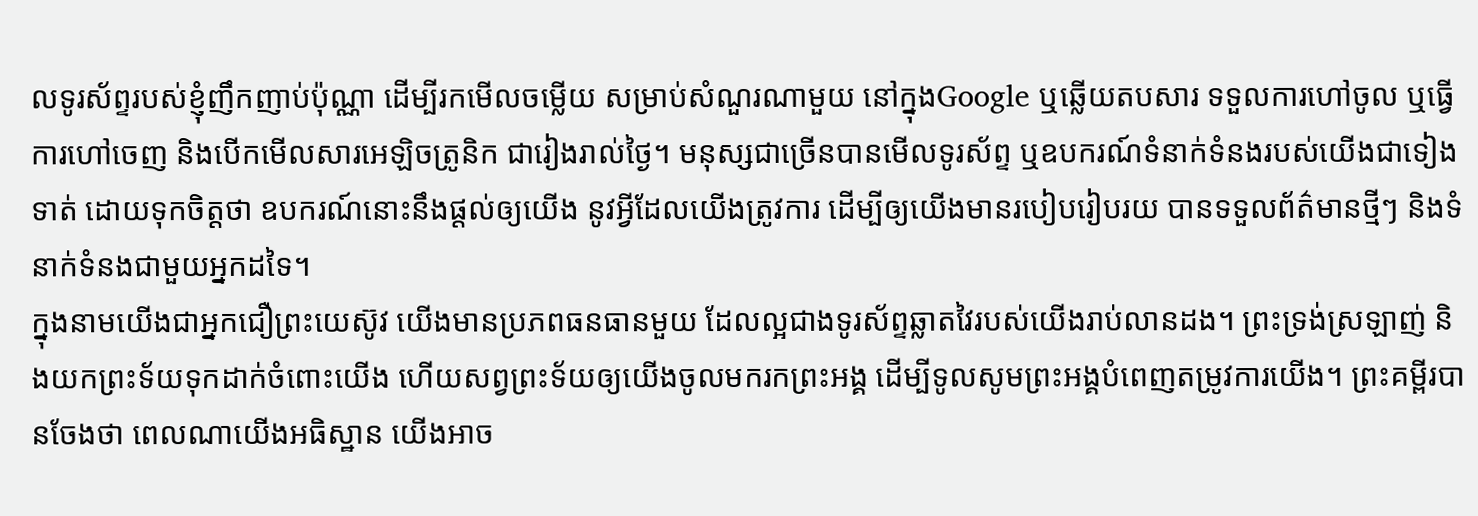លទូរស័ព្ទរបស់ខ្ញុំញឹកញាប់ប៉ុណ្ណា ដើម្បីរកមើលចម្លើយ សម្រាប់សំណួរណាមួយ នៅក្នុងGoogle ឬឆ្លើយតបសារ ទទួលការហៅចូល ឬធ្វើការហៅចេញ និងបើកមើលសារអេឡិចត្រូនិក ជារៀងរាល់ថ្ងៃ។ មនុស្សជាច្រើនបានមើលទូរស័ព្ទ ឬឧបករណ៍ទំនាក់ទំនងរបស់យើងជាទៀងទាត់ ដោយទុកចិត្តថា ឧបករណ៍នោះនឹងផ្តល់ឲ្យយើង នូវអ្វីដែលយើងត្រូវការ ដើម្បីឲ្យយើងមានរបៀបរៀបរយ បានទទួលព័ត៌មានថ្មីៗ និងទំនាក់ទំនងជាមួយអ្នកដទៃ។
ក្នុងនាមយើងជាអ្នកជឿព្រះយេស៊ូវ យើងមានប្រភពធនធានមួយ ដែលល្អជាងទូរស័ព្ទឆ្លាតវៃរបស់យើងរាប់លានដង។ ព្រះទ្រង់ស្រឡាញ់ និងយកព្រះទ័យទុកដាក់ចំពោះយើង ហើយសព្វព្រះទ័យឲ្យយើងចូលមករកព្រះអង្គ ដើម្បីទូលសូមព្រះអង្គបំពេញតម្រូវការយើង។ ព្រះគម្ពីរបានចែងថា ពេលណាយើងអធិស្ឋាន យើងអាច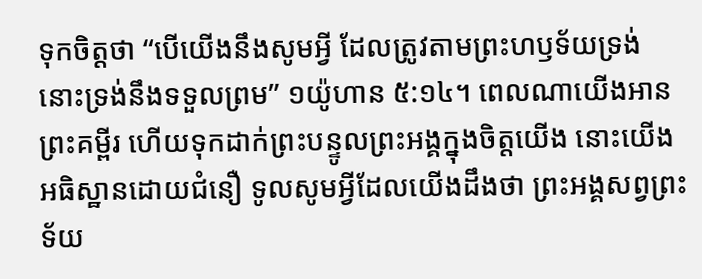ទុកចិត្តថា “បើយើងនឹងសូមអ្វី ដែលត្រូវតាមព្រះហឫទ័យទ្រង់ នោះទ្រង់នឹងទទួលព្រម” ១យ៉ូហាន ៥:១៤។ ពេលណាយើងអានព្រះគម្ពីរ ហើយទុកដាក់ព្រះបន្ទូលព្រះអង្គក្នុងចិត្តយើង នោះយើងអធិស្ឋានដោយជំនឿ ទូលសូមអ្វីដែលយើងដឹងថា ព្រះអង្គសព្វព្រះទ័យ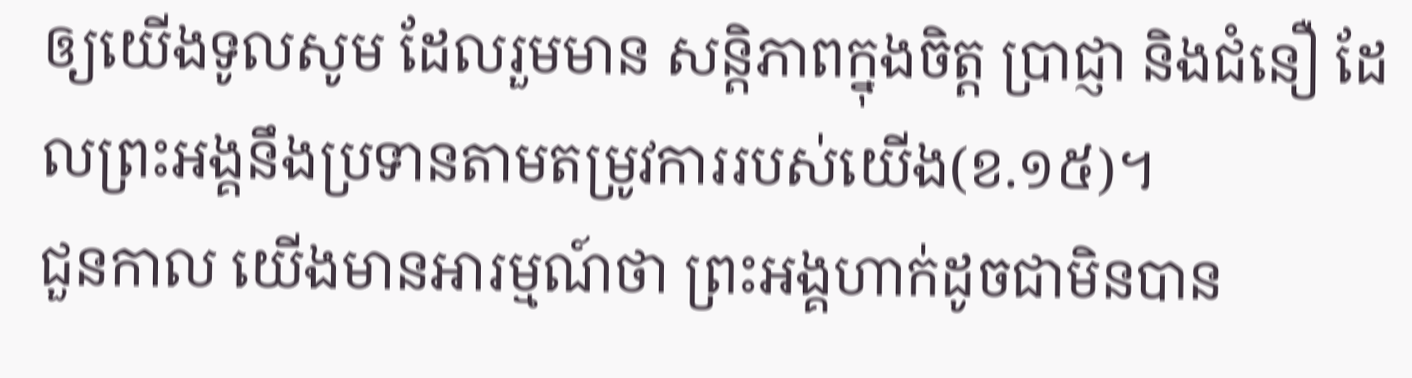ឲ្យយើងទូលសូម ដែលរួមមាន សន្តិភាពក្នុងចិត្ត ប្រាជ្ញា និងជំនឿ ដែលព្រះអង្គនឹងប្រទានតាមតម្រូវការរបស់យើង(ខ.១៥)។
ជួនកាល យើងមានអារម្មណ៍ថា ព្រះអង្គហាក់ដូចជាមិនបាន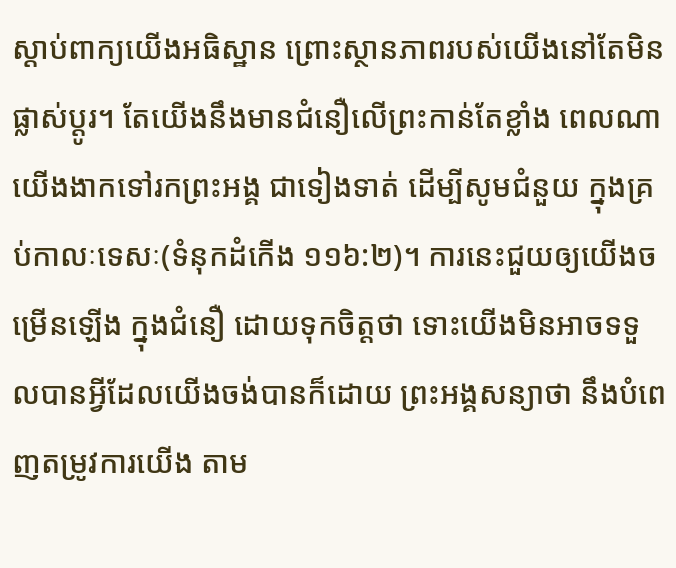ស្តាប់ពាក្យយើងអធិស្ឋាន ព្រោះស្ថានភាពរបស់យើងនៅតែមិនផ្លាស់ប្តូរ។ តែយើងនឹងមានជំនឿលើព្រះកាន់តែខ្លាំង ពេលណាយើងងាកទៅរកព្រះអង្គ ជាទៀងទាត់ ដើម្បីសូមជំនួយ ក្នុងគ្រប់កាលៈទេសៈ(ទំនុកដំកើង ១១៦:២)។ ការនេះជួយឲ្យយើងចម្រើនឡើង ក្នុងជំនឿ ដោយទុកចិត្តថា ទោះយើងមិនអាចទទួលបានអ្វីដែលយើងចង់បានក៏ដោយ ព្រះអង្គសន្យាថា នឹងបំពេញតម្រូវការយើង តាម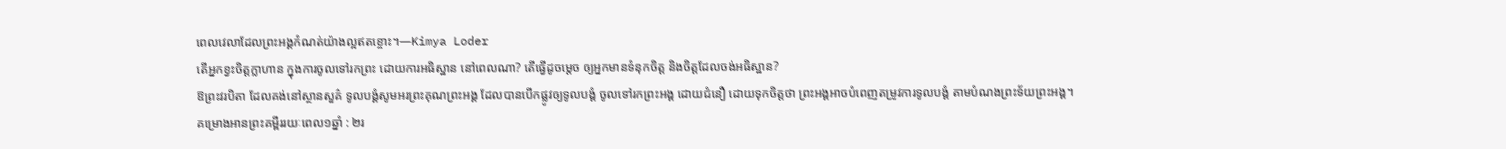ពេលវេលាដែលព្រះអង្គកំណត់យ៉ាងល្អឥតខ្ចោះ។—Kimya Loder
តើអ្នកខ្វះចិត្តក្លាហាន ក្នុងការចូលទៅរកព្រះ ដោយការអធិស្ឋាន នៅពេលណា? តើធ្វើដូចម្តេច ឲ្យអ្នកមានទំនុកចិត្ត និងចិត្តដែលចង់អធិស្ឋាន?
ឱព្រះវរបិតា ដែលគង់នៅស្ថានសួគ៌ ទូលបង្គំសូមអរព្រះគុណព្រះអង្គ ដែលបានបើកផ្លូវឲ្យទូលបង្គំ ចូលទៅរកព្រះអង្គ ដោយជំនឿ ដោយទុកចិត្តថា ព្រះអង្គអាចបំពេញតម្រូវការទូលបង្គំ តាមបំណងព្រះទ័យព្រះអង្គ។
គម្រោងអានព្រះគម្ពីររយៈពេល១ឆ្នាំ : ២រ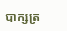បាក្សត្រ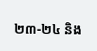២៣-២៤ និង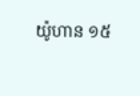យ៉ូហាន ១៥